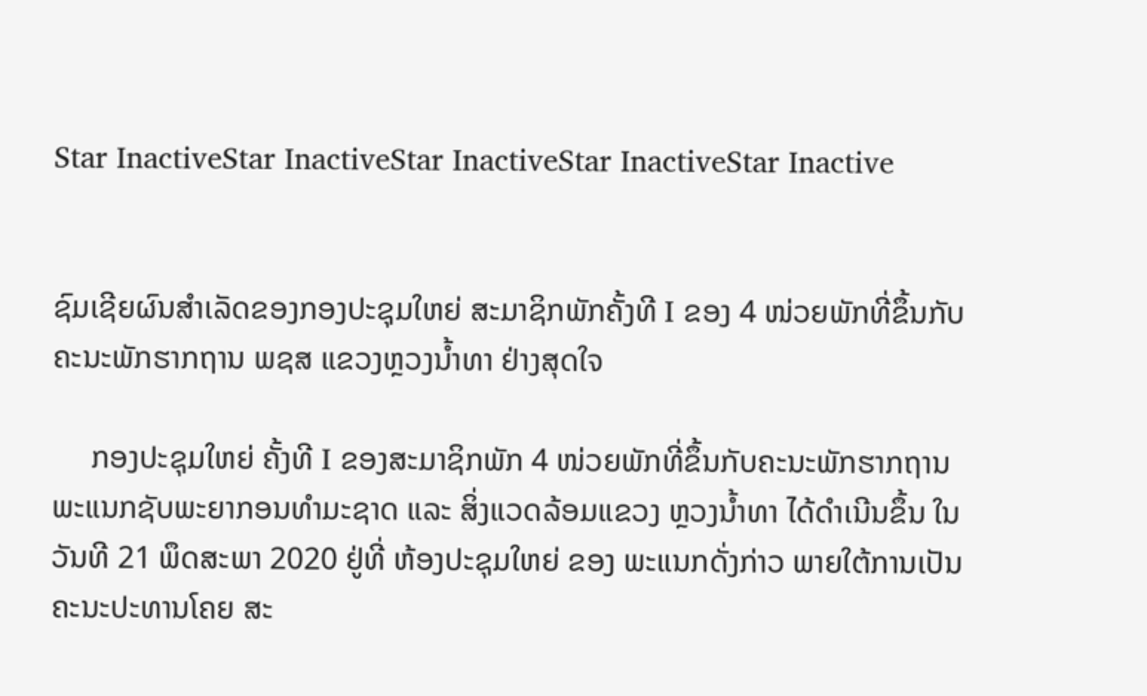Star InactiveStar InactiveStar InactiveStar InactiveStar Inactive


ຊົມເຊີຍຜົນສໍາເລັດຂອງກອງປະຊຸມໃຫຍ່ ສະມາຊິກພັກຄັ້ງທີ I ຂອງ 4 ໜ່ວຍພັກທີ່ຂຶ້ນກັບຄະນະພັກຮາກຖານ ພຊສ ແຂວງຫຼວງນໍ້າທາ ຢ່າງສຸດໃຈ

     ກອງປະຊຸມໃຫຍ່ ຄັ້ງທີ I ຂອງສະມາຊິກພັກ 4 ໜ່ວຍພັກທີ່ຂຶ້ນກັບຄະນະພັກຮາກຖານ ພະແນກຊັບພະຍາກອນທໍາມະຊາດ ແລະ ສິ່ງແວດລ້ອມແຂວງ ຫຼວງນໍ້າທາ ໄດ້ດຳເນີນຂຶ້ນ ໃນວັນທີ 21 ພຶດສະພາ 2020 ຢູ່ທີ່ ຫ້ອງປະຊຸມໃຫຍ່ ຂອງ ພະແນກດັ່ງກ່າວ ພາຍໃຕ້ການເປັນຄະນະປະທານໂຄຍ ສະ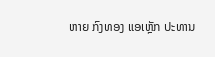ຫາຍ ກົງທອງ ແອເຫຼັກ ປະທານ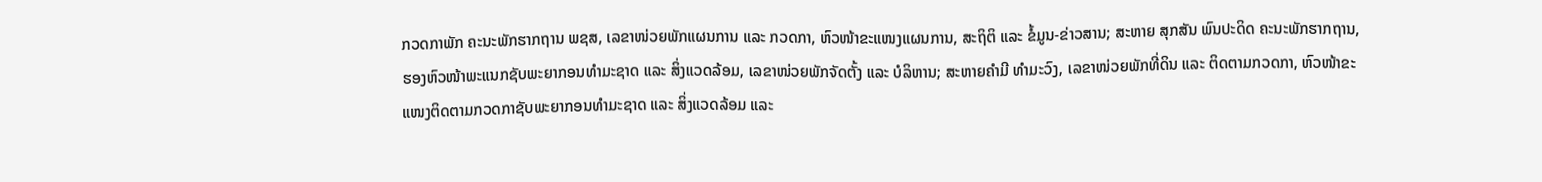ກວດກາພັກ ຄະນະພັກຮາກຖານ ພຊສ, ເລຂາໜ່ວຍພັກແຜນການ ແລະ ກວດກາ, ຫົວໜ້າຂະແໜງແຜນການ, ສະຖິຕິ ແລະ ຂໍ້ມູນ-ຂ່າວສານ; ສະຫາຍ ສຸກສັນ ພົນປະດິດ ຄະນະພັກຮາກຖານ, ຮອງຫົວໜ້າພະແນກຊັບພະຍາກອນທໍາມະຊາດ ແລະ ສິ່ງແວດລ້ອມ, ເລຂາໜ່ວຍພັກຈັດຕັ້ງ ແລະ ບໍລິຫານ; ສະຫາຍຄໍາມີ ທໍາມະວົງ, ເລຂາໜ່ວຍພັກທີ່ດິນ ແລະ ຕິດຕາມກວດກາ, ຫົວໜ້າຂະແໜງຕິດຕາມກວດກາຊັບພະຍາກອນທໍາມະຊາດ ແລະ ສິ່ງແວດລ້ອມ ແລະ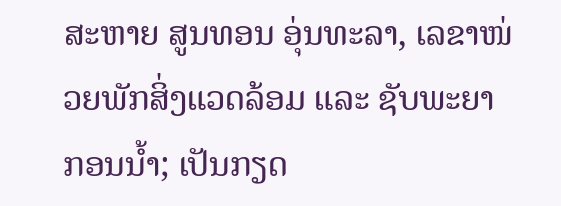ສະຫາຍ ສູນທອນ ອຸ່ນທະລາ, ເລຂາໜ່ວຍພັກສິ່ງແວດລ້ອມ ແລະ ຊັບພະຍາກອນນໍ້າ; ເປັນກຽດ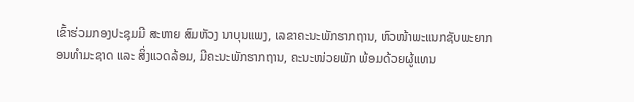ເຂົ້າຮ່ວມກອງປະຊຸມມີ ສະຫາຍ ສົມຫັວງ ນາບຸນແພງ, ເລຂາຄະນະພັກຮາກຖານ, ຫົວໜ້າພະແນກຊັບພະຍາກອນທໍາມະຊາດ ແລະ ສິ່ງແວດລ້ອມ, ມີຄະນະພັກຮາກຖານ, ຄະນະໜ່ວຍພັກ ພ້ອມດ້ວຍຜູ້ແທນ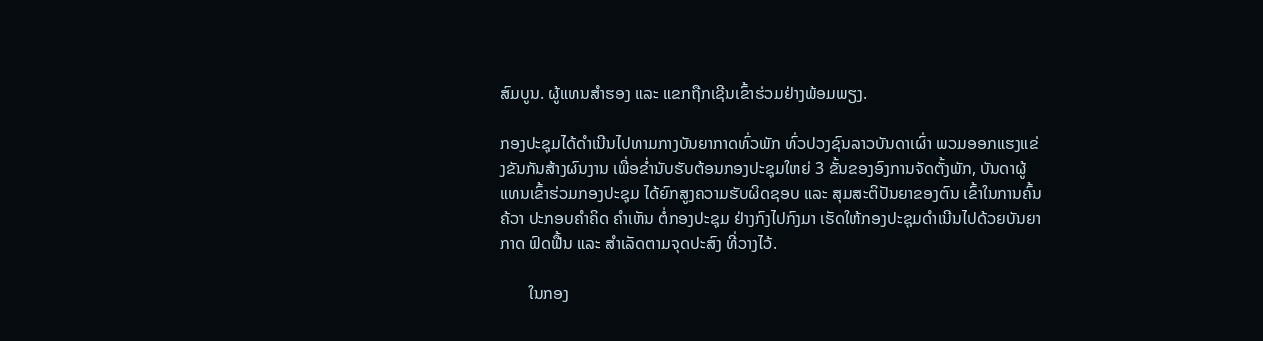ສົມບູນ. ຜູ້ແທນສໍາຮອງ ແລະ ແຂກຖືກເຊີນເຂົ້າຮ່ວມຢ່າງພ້ອມພຽງ.

ກອງປະຊຸມໄດ້ດໍາເນີນໄປທາມກາງບັນຍາກາດທົ່ວພັກ ທົ່ວປວງຊົນລາວບັນດາເຜົ່າ ພວມອອກແຮງແຂ່ງຂັນກັນສ້າງຜົນງານ ເພື່ອຂໍ່ານັບຮັບຕ້ອນກອງປະຊຸມໃຫຍ່ 3 ຂັ້ນຂອງອົງການຈັດຕັ້ງພັກ, ບັນດາຜູ້ແທນເຂົ້າຮ່ວມກອງປະຊຸມ ໄດ້ຍົກສູງຄວາມຮັບຜິດຊອບ ແລະ ສຸມສະຕິປັນຍາຂອງຕົນ ເຂົ້າໃນການຄົ້ນຄ້ວາ ປະກອບຄໍາຄິດ ຄຳເຫັນ ຕໍ່ກອງປະຊຸມ ຢ່າງກົງໄປກົງມາ ເຮັດໃຫ້ກອງປະຊຸມດຳເນີນໄປດ້ວຍບັນຍາກາດ ຟົດຟື້ນ ແລະ ສຳເລັດຕາມຈຸດປະສົງ ທີ່ວາງໄວ້.

       ໃນກອງ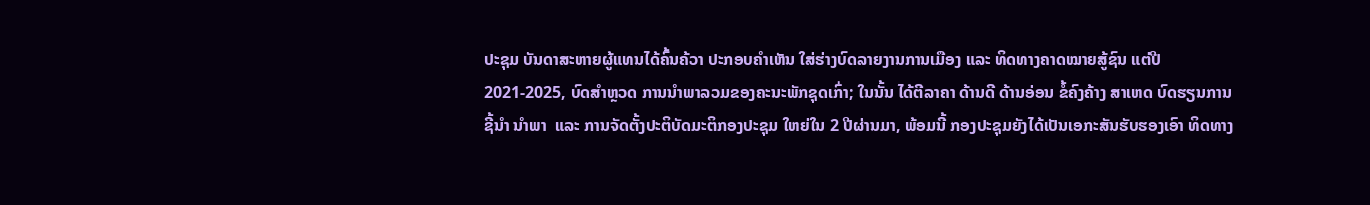ປະຊຸມ ບັນດາສະຫາຍຜູ້ແທນໄດ້ຄົ້ນຄ້ວາ ປະກອບຄຳເຫັນ ໃສ່ຮ່າງບົດລາຍງານການເມືອງ ແລະ ທິດທາງຄາດໝາຍສູ້ຊົນ ແຕ່ປີ 2021-2025, ບົດສໍາຫຼວດ ການນໍາພາລວມຂອງຄະນະພັກຊຸດເກົ່າ; ໃນນັ້ນ ໄດ້ຕີລາຄາ ດ້ານດີ ດ້ານອ່ອນ ຂໍ້ຄົງຄ້າງ ສາເຫດ ບົດຮຽນການຊີ້ນຳ ນຳພາ  ແລະ ການຈັດຕັ້ງປະຕິບັດມະຕິກອງປະຊຸມ ໃຫຍ່ໃນ 2 ປີຜ່ານມາ, ພ້ອມນີ້ ກອງປະຊຸມຍັງໄດ້ເປັນເອກະສັນຮັບຮອງເອົາ ທິດທາງ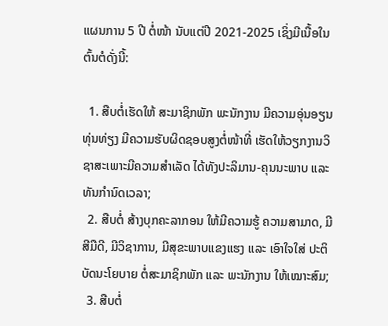ແຜນການ 5 ປີ ຕໍ່ໜ້າ ນັບແຕ່ປີ 2021-2025 ເຊິ່ງມີເນື້ອໃນຕົ້ນຕໍດັ່ງນີ້:

  1. ສືບຕໍ່ເຮັດໃຫ້ ສະມາຊິກພັກ ພະນັກງານ ມີຄວາມອຸ່ນອຽນທຸ່ນທ່ຽງ ມີຄວາມຮັບຜິດຊອບສູງຕໍ່ໜ້າທີ່ ເຮັດໃຫ້ວຽກງານວິຊາສະເພາະມີຄວາມສຳເລັດ ໄດ້ທັງປະລິມານ-ຄຸນນະພາບ ແລະ ທັນກຳນົດເວລາ;
  2. ສືບຕໍ່ ສ້າງບຸກຄະລາກອນ ໃຫ້ມີຄວາມຮູ້ ຄວາມສາມາດ, ມີສີມືດີ, ມີວິຊາການ, ມີສຸຂະພາບແຂງແຮງ ແລະ ເອົາໃຈໃສ່ ປະຕິບັດນະໂຍບາຍ ຕໍ່ສະມາຊິກພັກ ແລະ ພະນັກງານ ໃຫ້ເໝາະສົມ;
  3. ສືບຕໍ່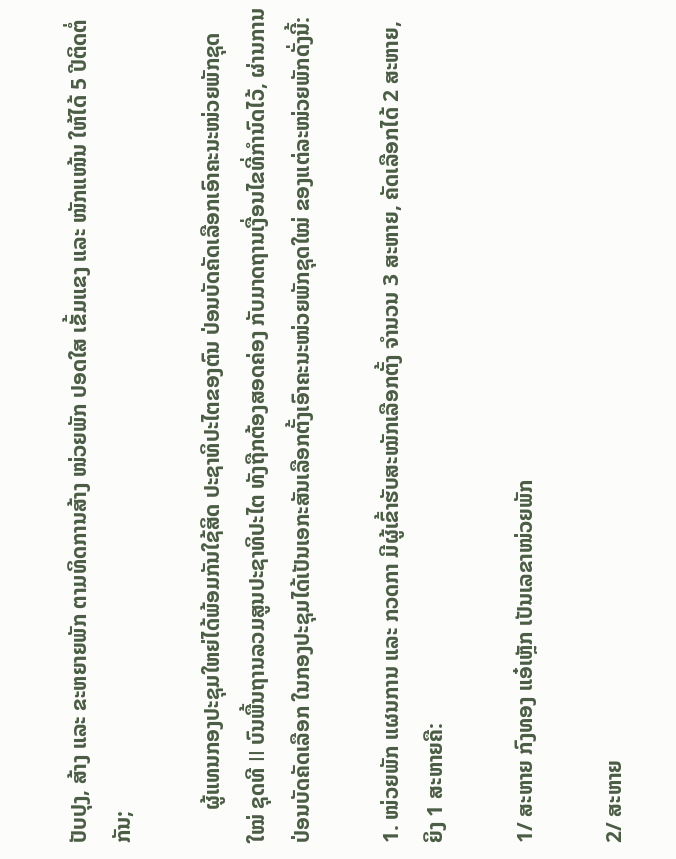ປັບປຸງ, ສ້າງ ແລະ ຂະຫຍາຍພັກ ຕາມທິດການສ້າງ ໜ່ວຍພັກ ປອດໃສ ເຂັ້ມແຂງ ແລະ ໜັກແໜ້ນ ໃຫ້ໄດ້ 5 ປີຕິດຕໍ່ກັນ;

      ຜູ້ແທນກອງປະຊຸມໃຫຍ່ໄດ້ພ້ອມກັນໃຊ້ສິດ ປະຊາທິປະໄຕຂອງຕົນ ປ່ອນບັດຄັດເລືອກເອົາຄະນະໜ່ວຍພັກຊຸດໃໝ່ ຊຸດທີ II ບົນພື້ນຖານລວມສູນປະຊາທິປະໄຕ ທັງຖືກຕ້ອງສອດຄ່ອງ ກັບມາດຖານເງື່ອນໄຂທີ່ກຳນົດໄວ້, ຜ່ານການປ່ອນບັດຄັດເລືອກ ໃນກອງປະຊຸມໄດ້ເປັນເອກະສັນເລືອກຕັ້ງເອົາຄະນະໜ່ວຍພັກຊຸດໃໝ່ ຂອງແຕ່ລະໜ່ວຍພັກດັ່ງນີ້:

1. ໜ່ວຍພັກ ແຜນການ ແລະ ກວດກາ ມີຜູ້ເຂົ້າຮັບສະໝັກເລືອກຕັ້ງ ຈໍານວນ 3 ສະຫາຍ, ຄັດເລືອກໄດ້ 2 ສະຫາຍ, ຍິງ 1 ສະຫາຍຄື:

1/ ສະຫາຍ ກົງທອງ ແອ໋ເຫຼັກ ເປັນເລຂາໜ່ວຍພັກ

2/ ສະຫາຍ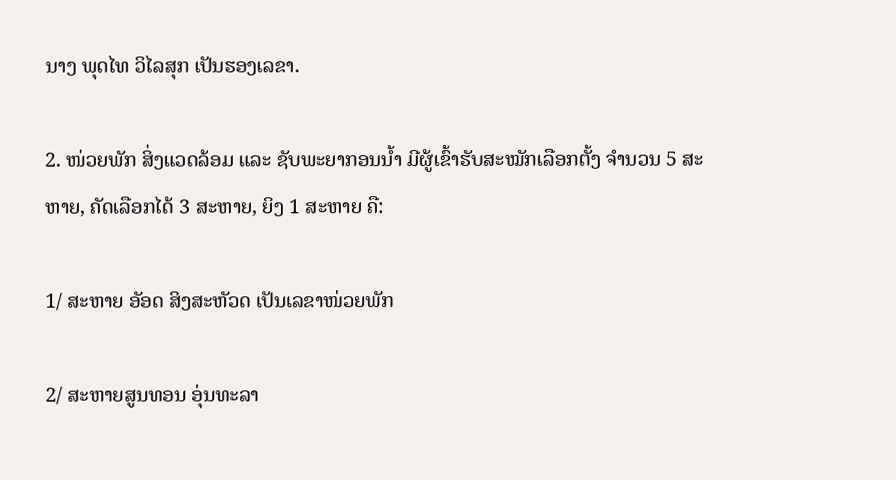ນາງ ພຸດໄທ ວິໄລສຸກ ເປັນຮອງເລຂາ.

2. ໜ່ວຍພັກ ສິ່ງແວດລ້ອມ ແລະ ຊັບພະຍາກອນນໍ້າ ມີຜູ້ເຂົ້າຮັບສະໝັກເລືອກຕັ້ງ ຈໍານວນ 5 ສະຫາຍ, ຄັດເລືອກໄດ້ 3 ສະຫາຍ, ຍິງ 1 ສະຫາຍ ຄື:

1/ ສະຫາຍ ອັອດ ສິງສະຫັວດ ເປັນເລຂາໜ່ວຍພັກ

2/ ສະຫາຍສູນທອນ ອຸ່ນທະລາ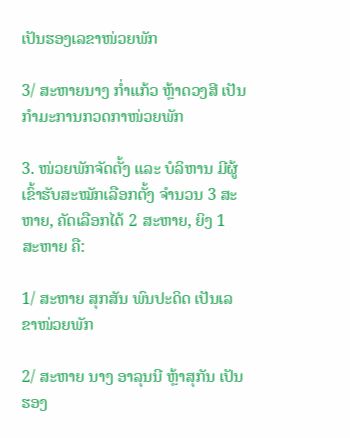ເປັນຮອງເລຂາໜ່ວຍພັກ

3/ ສະຫາຍນາງ ກໍ່າແກ້ວ ຫຼ້າດວງສີ ເປັນກໍາມະການກວດກາໜ່ວຍພັກ

3. ໜ່ວຍພັກຈັດຕັ້ງ ແລະ ບໍລິຫານ ມີຜູ້ເຂົ້າຮັບສະໝັກເລືອກຕັ້ງ ຈໍານວນ 3 ສະຫາຍ, ຄັດເລືອກໄດ້ 2 ສະຫາຍ, ຍິງ 1 ສະຫາຍ ຄື:

1/ ສະຫາຍ ສຸກສັນ ພົນປະດິດ ເປັນເລຂາໜ່ວຍພັກ

2/ ສະຫາຍ ນາງ ອາລຸນນີ ຫຼ້າສຸກັນ ເປັນຮອງ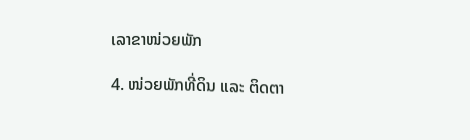ເລາຂາໜ່ວຍພັກ

4. ໜ່ວຍພັກທີ່ດິນ ແລະ ຕິດຕາ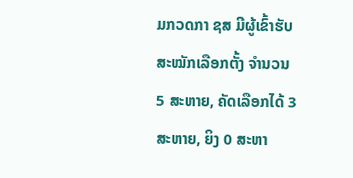ມກວດກາ ຊສ ມີຜູ້ເຂົ້າຮັບສະໝັກເລືອກຕັ້ງ ຈໍານວນ 5 ສະຫາຍ, ຄັດເລືອກໄດ້ 3 ສະຫາຍ, ຍິງ 0 ສະຫາ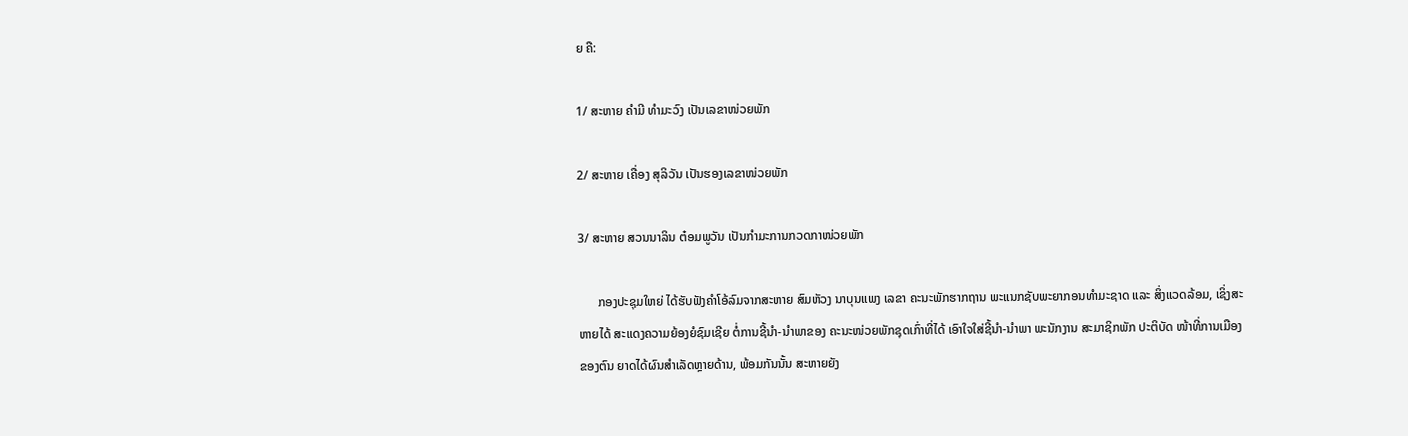ຍ ຄື:

1/ ສະຫາຍ ຄໍາມີ ທໍາມະວົງ ເປັນເລຂາໜ່ວຍພັກ

2/ ສະຫາຍ ເຄື່ອງ ສຸລິວັນ ເປັນຮອງເລຂາໜ່ວຍພັກ

3/ ສະຫາຍ ສວນນາລິນ ຕ໋ອມພູວັນ ເປັນກໍາມະການກວດກາໜ່ວຍພັກ

      ກອງປະຊຸມໃຫຍ່ ໄດ້ຮັບຟັງຄຳໂອ້ລົມຈາກສະຫາຍ ສົມຫັວງ ນາບຸນແພງ ເລຂາ ຄະນະພັກຮາກຖານ ພະແນກຊັບພະຍາກອນທໍາມະຊາດ ແລະ ສິ່ງແວດລ້ອມ, ເຊິ່ງສະຫາຍໄດ້ ສະແດງຄວາມຍ້ອງຍໍຊົມເຊີຍ ຕໍ່ການຊີ້ນຳ-ນຳພາຂອງ ຄະນະໜ່ວຍພັກຊຸດເກົ່າທີ່ໄດ້ ເອົາໃຈໃສ່ຊີ້ນຳ-ນຳພາ ພະນັກງານ ສະມາຊິກພັກ ປະຕິບັດ ໜ້າທີ່ການເມືອງຂອງຕົນ ຍາດໄດ້ຜົນສຳເລັດຫຼາຍດ້ານ, ພ້ອມກັນນັ້ນ ສະຫາຍຍັງ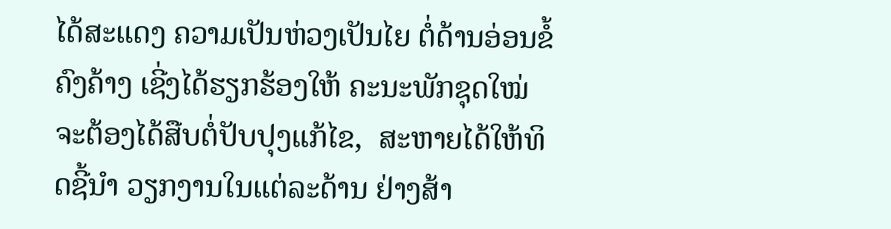ໄດ້ສະແດງ ຄວາມເປັນຫ່ວງເປັນໄຍ ຕໍ່ດ້ານອ່ອນຂໍ້ຄົງຄ້າງ ເຊີ່ງໄດ້ຮຽກຮ້ອງໃຫ້ ຄະນະພັກຊຸດໃໝ່ ຈະຕ້ອງໄດ້ສືບຕໍ່ປັບປຸງແກ້ໄຂ,  ສະຫາຍໄດ້ໃຫ້ທິດຊີ້ນຳ ວຽກງານໃນແຕ່ລະດ້ານ ຢ່າງສ້າ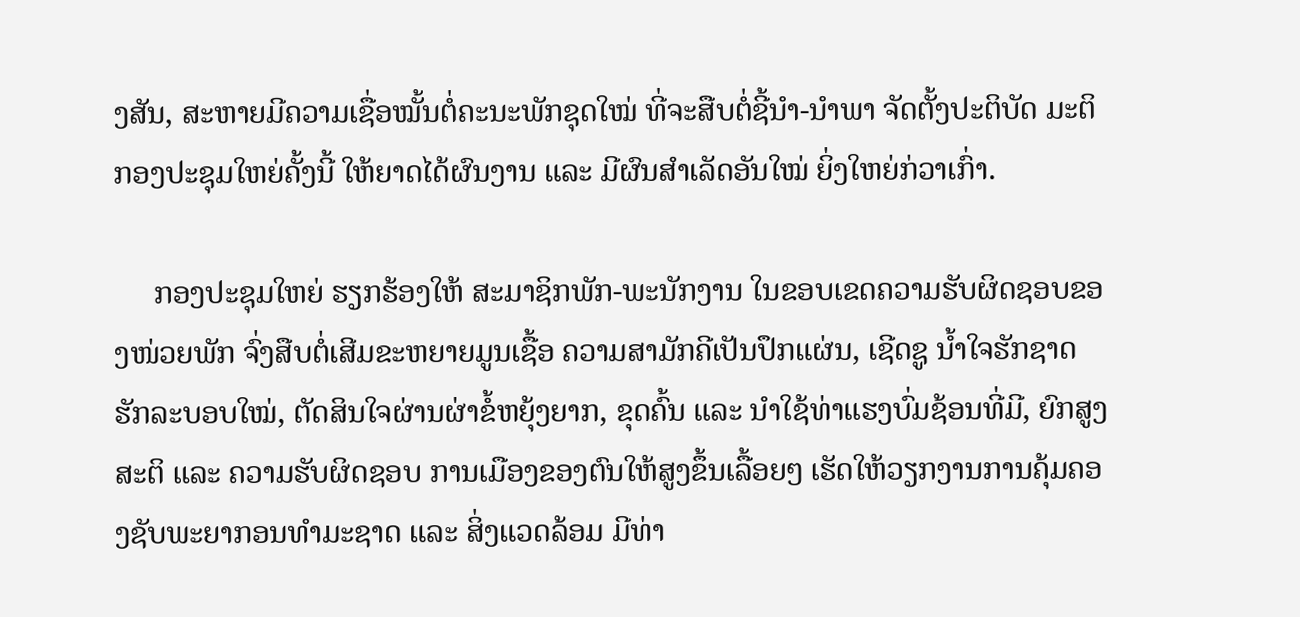ງສັນ, ສະຫາຍມີຄວາມເຊື່ອໝັ້ນຕໍ່ຄະນະພັກຊຸດໃໝ່ ທີ່ຈະສືບຕໍ່ຊີ້ນຳ-ນຳພາ ຈັດຕັ້ງປະຕິບັດ ມະຕິກອງປະຊຸມໃຫຍ່ຄັ້ງນີ້ ໃຫ້ຍາດໄດ້ຜົນງານ ແລະ ມີຜົນສຳເລັດອັນໃໝ່ ຍິ່ງໃຫຍ່ກ່ວາເກົ່າ.

     ກອງປະຊຸມໃຫຍ່ ຮຽກຮ້ອງໃຫ້ ສະມາຊິກພັກ-ພະນັກງານ ໃນຂອບເຂດຄວາມຮັບຜິດຊອບຂອງໜ່ວຍພັກ ຈົ່ງສືບຕໍ່ເສີມຂະຫຍາຍມູນເຊື້ອ ຄວາມສາມັກຄີເປັນປຶກແຜ່ນ, ເຊີດຊູ ນໍ້າໃຈຮັກຊາດ ຮັກລະບອບໃໝ່, ຕັດສິນໃຈຜ່ານຜ່າຂໍ້ຫຍຸ້ງຍາກ, ຂຸດຄົ້ນ ແລະ ນຳໃຊ້ທ່າແຮງບົ່ມຊ້ອນທີ່ມີ, ຍົກສູງສະຕິ ແລະ ຄວາມຮັບຜິດຊອບ ການເມືອງຂອງຕົນໃຫ້ສູງຂຶ້ນເລື້ອຍໆ ເຮັດໃຫ້ວຽກງານການຄຸ້ມຄອງຊັບພະຍາກອນທຳມະຊາດ ແລະ ສິ່ງແວດລ້ອມ ມີທ່າ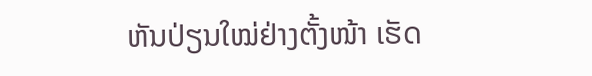ຫັນປ່ຽນໃໝ່ຢ່າງຕັ້ງໜ້າ ເຮັດ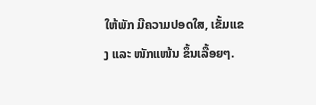ໃຫ້ພັກ ມີຄວາມປອດໃສ, ເຂັ້ມແຂງ ແລະ ໜັກແໜ້ນ ຂຶ້ນເລື້ອຍໆ.